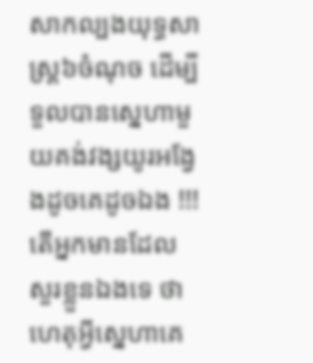សាកល្បងយុទ្ធសាស្ត្រ៦ចំណុច ដើម្បីទួលបានស្នេហាមួយគង់វង្សយូរអង្វែងដូចគេដូចឯង !!!
តើអ្នកមានដែលសួរខ្លួនឯងទេ ថា ហេតុអ្វីស្នេហាគេ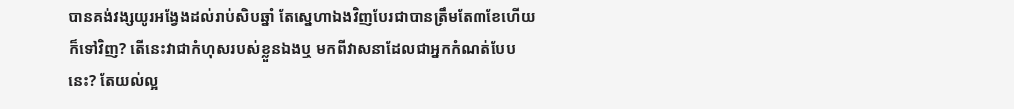បានគង់វង្សយូរអង្វែងដល់រាប់សិបឆ្នាំ តែស្នេហាឯងវិញបែរជាបានត្រឹមតែ៣ខែហើយក៏ទៅវិញ? តើនេះវាជាកំហុសរបស់ខ្លួនឯងឬ មកពីវាសនាដែលជាអ្នកកំណត់បែបនេះ? តែយល់ល្អ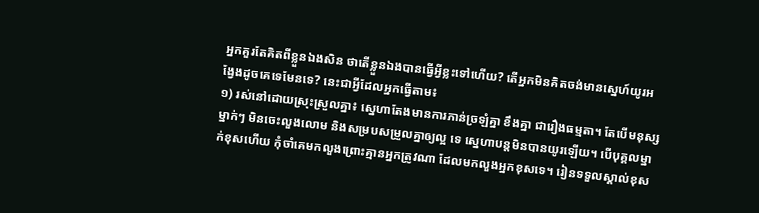អ្នកគួរតែគិតពីខ្លួនឯងសិន ថាតើខ្លួនឯងបានធ្វើអ្វីខ្លះទៅហើយ? តើអ្នកមិនគិតចង់មានស្នេហ៍យូរអង្វែងដូចគេទេមែនទេ? នេះជាអ្វីដែលអ្នកធ្វើតាម៖
១) រស់នៅដោយស្រុះស្រួលគ្នា៖ ស្នេហាតែងមានការភាន់ច្រឡំគ្នា ខឹងគ្នា ជារឿងធម្មតា។ តែបើមនុស្សម្នាក់ៗ មិនចេះលួងលោម និងសម្របសម្រួលគ្នាឲ្យល្អ ទេ ស្នេហាបន្តមិនបានយូរឡើយ។ បើបុគ្គលម្នាក់ខុសហើយ កុំចាំគេមកលួងព្រោះគ្មានអ្នកត្រូវណា ដែលមកលួងអ្នកខុសទេ។ រៀនទទួលស្គាល់ខុស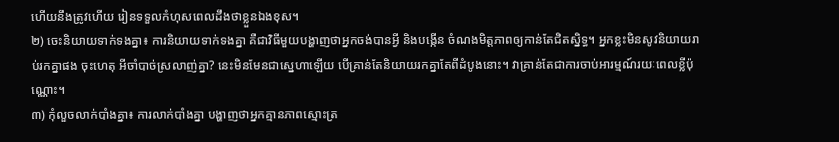ហើយនឹងត្រូវហើយ រៀនទទួលកំហុសពេលដឹងថាខ្លួនឯងខុស។
២) ចេះនិយាយទាក់ទងគ្នា៖ ការនិយាយទាក់ទងគ្នា គឺជាវិធីមួយបង្ហាញថាអ្នកចង់បានអ្វី និងបង្កើន ចំណងមិត្តភាពឲ្យកាន់តែជិតស្និទ្ធ។ អ្នកខ្លះមិនសូវនិយាយរាប់រកគ្នាផង ចុះហេតុ អីចាំបាច់ស្រលាញ់គ្នា? នេះមិនមែនជាស្នេហាឡើយ បើគ្រាន់តែនិយាយរកគ្នាតែពីដំបូងនោះ។ វាគ្រាន់តែជាការចាប់អារម្មណ៍រយៈពេលខ្លីប៉ុណ្ណោះ។
៣) កុំលួចលាក់បាំងគ្នា៖ ការលាក់បាំងគ្នា បង្ហាញថាអ្នកគ្មានភាពស្មោះត្រ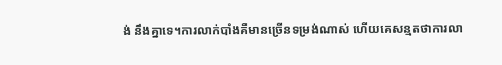ង់ នឹងគ្នាទេ។ការលាក់បាំងគឺមានច្រើនទម្រង់ណាស់ ហើយគេសន្មតថាការលា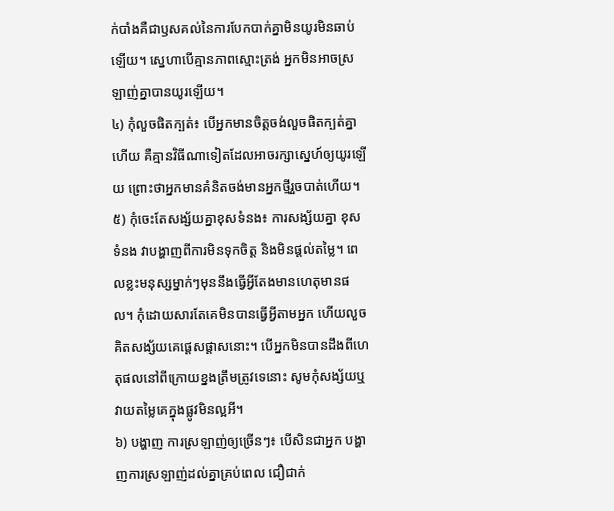ក់បាំងគឺជាឫសគល់នៃការបែកបាក់គ្នាមិនយូរមិនឆាប់ឡើយ។ ស្នេហាបើគ្មានភាពស្មោះត្រង់ អ្នកមិនអាចស្រឡាញ់គ្នាបានយូរឡើយ។
៤) កុំលួចផិតក្បត់៖ បើអ្នកមានចិត្តចង់លួចផិតក្បត់គ្នា ហើយ គឺគ្មានវិធីណាទៀតដែលអាចរក្សាស្នេហ៍ឲ្យយូរឡើយ ព្រោះថាអ្នកមានគំនិតចង់មានអ្នកថ្មីរួចបាត់ហើយ។
៥) កុំចេះតែសង្ស័យគ្នាខុសទំនង៖ ការសង្ស័យគ្នា ខុសទំនង វាបង្ហាញពីការមិនទុកចិត្ត និងមិនផ្ដល់តម្លៃ។ ពេលខ្លះមនុស្សម្នាក់ៗមុននឹងធ្វើអ្វីតែងមានហេតុមានផល។ កុំដោយសារតែគេមិនបានធ្វើអ្វីតាមអ្នក ហើយលួចគិតសង្ស័យគេផ្ដេសផ្ដាសនោះ។ បើអ្នកមិនបានដឹងពីហេតុផលនៅពីក្រោយខ្នងត្រឹមត្រូវទេនោះ សូមកុំសង្ស័យឬវាយតម្លៃគេក្នុងផ្លូវមិនល្អអី។
៦) បង្ហាញ ការស្រឡាញ់ឲ្យច្រើនៗ៖ បើសិនជាអ្នក បង្ហាញការស្រឡាញ់ដល់គ្នាគ្រប់ពេល ជឿជាក់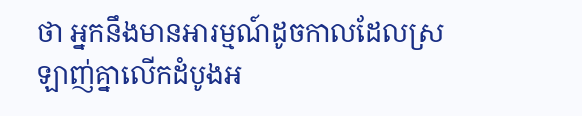ថា អ្នកនឹងមានអារម្មណ៍ដូចកាលដែលស្រឡាញ់គ្នាលើកដំបូងអ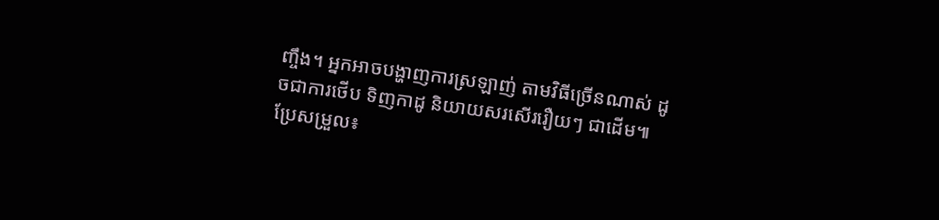ញ្ចឹង។ អ្នកអាចបង្ហាញការស្រឡាញ់ តាមវិធីច្រើនណាស់ ដូចជាការថើប ទិញកាដូ និយាយសរសើររឿយៗ ជាដើម៕
ប្រែសម្រួល៖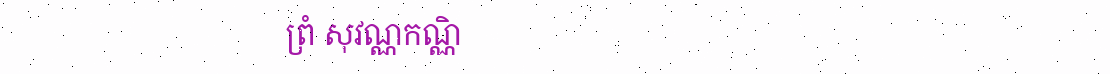ព្រំ សុវណ្ណកណ្ណិ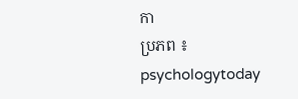កា
ប្រភព ៖ psychologytoday